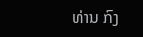ທ່ານ ກົງ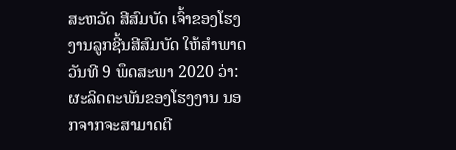ສະຫວັດ ສີສົມບັດ ເຈົ້າຂອງໂຮງງານລູກຊີ້ນສີສົມບັດ ໃຫ້ສຳພາດວັນທີ 9 ພຶດສະພາ 2020 ວ່າ: ຜະລິດຕະພັນຂອງໂຮງງານ ນອກຈາກຈະສາມາດຕີ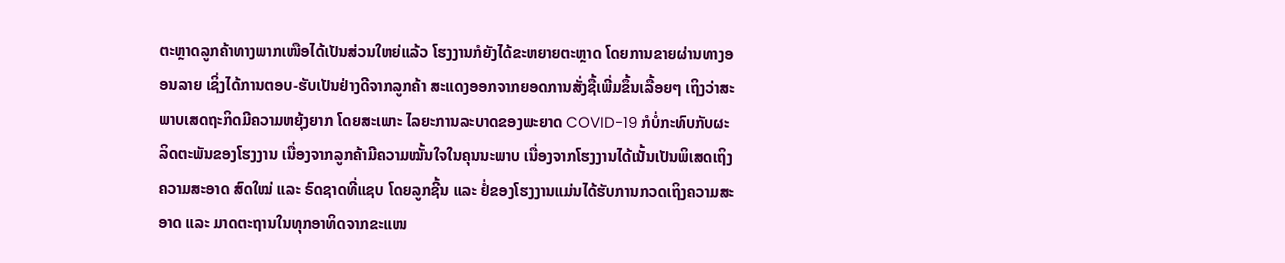ຕະຫຼາດລູກຄ້າທາງພາກເໜືອໄດ້ເປັນສ່ວນໃຫຍ່ແລ້ວ ໂຮງງານກໍຍັງໄດ້ຂະຫຍາຍຕະຫຼາດ ໂດຍການຂາຍຜ່ານທາງອອນລາຍ ເຊິ່ງໄດ້ການຕອບ-ຮັບເປັນຢ່າງດີຈາກລູກຄ້າ ສະແດງອອກຈາກຍອດການສັ່ງຊື້ເພີ່ມຂຶ້ນເລື້ອຍໆ ເຖິງວ່າສະພາບເສດຖະກິດມີຄວາມຫຍຸ້ງຍາກ ໂດຍສະເພາະ ໄລຍະການລະບາດຂອງພະຍາດ COVID-19 ກໍບໍ່ກະທົບກັບຜະລິດຕະພັນຂອງໂຮງງານ ເນື່ອງຈາກລູກຄ້າມີຄວາມໝັ້ນໃຈໃນຄຸນນະພາບ ເນື່ອງຈາກໂຮງງານໄດ້ເນັ້ນເປັນພິເສດເຖິງຄວາມສະອາດ ສົດໃໝ່ ແລະ ຣົດຊາດທີ່ແຊບ ໂດຍລູກຊີ້ນ ແລະ ຢໍ່ຂອງໂຮງງານແມ່ນໄດ້ຮັບການກວດເຖິງຄວາມສະອາດ ແລະ ມາດຕະຖານໃນທຸກອາທິດຈາກຂະແໜ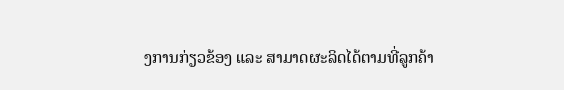ງການກ່ຽວຂ້ອງ ແລະ ສາມາດຜະລິດໄດ້ຕາມທີ່ລູກຄ້າ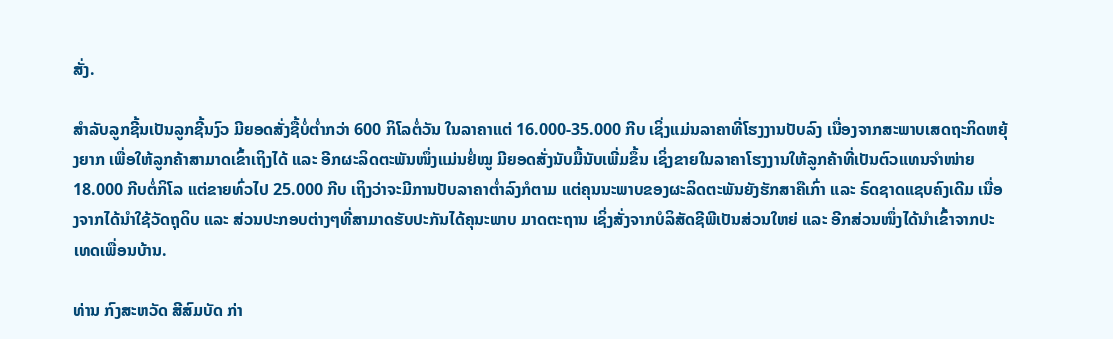ສັ່ງ.

ສຳລັບລູກຊີ້ນເປັນລູກຊີ້ນງົວ ມີຍອດສັ່ງຊື້ບໍ່ຕ່ຳກວ່າ 600 ກິໂລຕໍ່ວັນ ໃນລາຄາແຕ່ 16.000-35.000 ກີບ ເຊິ່ງແມ່ນລາຄາທີ່ໂຮງງານປັບລົງ ເນື່ອງຈາກສະພາບເສດຖະກິດຫຍຸ້ງຍາກ ເພື່ອໃຫ້ລູກຄ້າສາມາດເຂົ້າເຖິງໄດ້ ແລະ ອີກຜະລິດຕະພັນໜຶ່ງແມ່ນຢໍ່ໝູ ມີຍອດສັ່ງນັບມື້ນັບເພີ່ມຂຶ້ນ ເຊິ່ງຂາຍໃນລາຄາໂຮງງານໃຫ້ລູກຄ້າທີ່ເປັນຕົວແທນຈຳໜ່າຍ 18.000 ກີບຕໍ່ກິໂລ ແຕ່ຂາຍທົ່ວໄປ 25.000 ກີບ ເຖິງວ່າຈະມີການປັບລາຄາຕ່ຳລົງກໍຕາມ ແຕ່ຄຸນນະພາບຂອງຜະລິດຕະພັນຍັງຮັກສາຄືເກົ່າ ແລະ ຣົດຊາດແຊບຄົງເດີມ ເນື່ອງຈາກໄດ້ນຳໃຊ້ວັດຖຸດິບ ແລະ ສ່ວນປະກອບຕ່າງໆທີ່ສາມາດຮັບປະກັນໄດ້ຄຸນະພາບ ມາດຕະຖານ ເຊິ່ງສັ່ງຈາກບໍລິສັດຊີພີເປັນສ່ວນໃຫຍ່ ແລະ ອີກສ່ວນໜຶ່ງໄດ້ນຳເຂົ້າຈາກປະເທດເພື່ອນບ້ານ.

ທ່ານ ກົງສະຫວັດ ສີສົມບັດ ກ່າ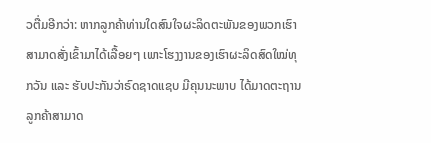ວຕື່ມອີກວ່າ: ຫາກລູກຄ້າທ່ານໃດສົນໃຈຜະລິດຕະພັນຂອງພວກເຮົາ ສາມາດສັ່ງເຂົ້າມາໄດ້ເລື້ອຍໆ ເພາະໂຮງງານຂອງເຮົາຜະລິດສົດໃໝ່ທຸກວັນ ແລະ ຮັບປະກັນວ່າຣົດຊາດແຊບ ມີຄຸນນະພາບ ໄດ້ມາດຕະຖານ ລູກຄ້າສາມາດ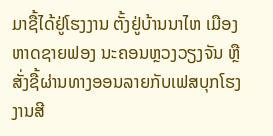ມາຊື້ໄດ້ຢູ່ໂຮງງານ ຕັ້ງຢູ່ບ້ານນາໄຫ ເມືອງຫາດຊາຍຟອງ ນະຄອນຫຼວງວຽງຈັນ ຫຼື ສັ່ງຊື້ຜ່ານທາງອອນລາຍກັບເຟສບຸກໂຮງງານສີ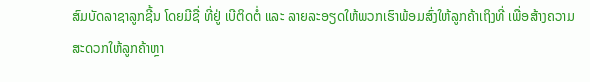ສົມບັດລາຊາລູກຊີ້ນ ໂດຍມີຊື່ ທີ່ຢູ່ ເບີຕິດຕໍ່ ແລະ ລາຍລະອຽດໃຫ້ພວກເຮົາພ້ອມສົ່ງໃຫ້ລູກຄ້າເຖິງທີ່ ເພື່ອສ້າງຄວາມສະດວກໃຫ້ລູກຄ້າຫຼາ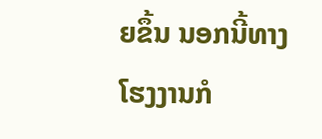ຍຂຶ້ນ ນອກນີ້ທາງໂຮງງານກໍ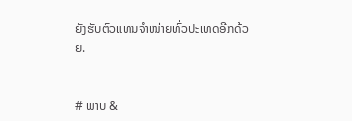ຍັງຮັບຕົວແທນຈຳໜ່າຍທົ່ວປະເທດອີກດ້ວຍ.


# ພາບ &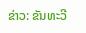ຂ່າວ: ຂັນທະວີ